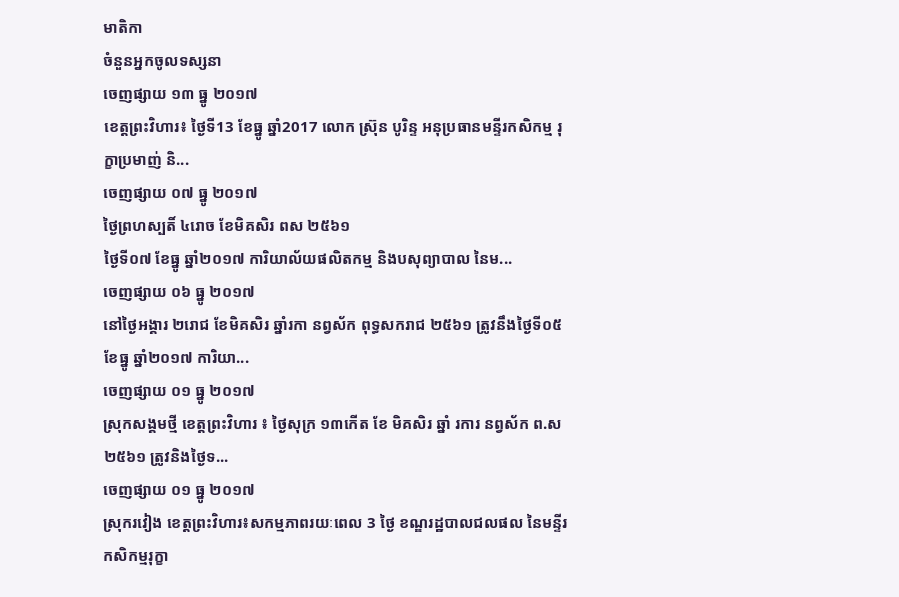មាតិកា
ចំនួនអ្នកចូលទស្សនា
ចេញផ្សាយ ១៣ ធ្នូ ២០១៧
ខេត្តព្រះវិហារ៖ ថ្ងៃទី13 ខែធ្នូ ឆ្នាំ2017 លោក ស៊្រុន បូរិន្ទ អនុប្រធានមន្ទីរកសិកម្ម រុក្ខាប្រមាញ់ និ...
ចេញផ្សាយ ០៧ ធ្នូ ២០១៧
ថ្ងៃព្រហស្បតិ៍ ៤រោច ខែមិគសិរ ពស ២៥៦១
ថ្ងៃទី០៧ ខែធ្នូ ឆ្នាំ២០១៧ ការិយាល័យផលិតកម្ម និងបសុព្យាបាល នៃម...
ចេញផ្សាយ ០៦ ធ្នូ ២០១៧
នៅថ្ងៃអង្គារ ២រោជ ខែមិគសិរ ឆ្នាំរកា នព្វស័ក ពុទ្ធសករាជ ២៥៦១ ត្រូវនឹងថ្ងៃទី០៥ ខែធ្នូ ឆ្នាំ២០១៧ ការិយា...
ចេញផ្សាយ ០១ ធ្នូ ២០១៧
ស្រុកសង្គមថ្មី ខេត្តព្រះវិហារ ៖ ថ្ងៃសុក្រ ១៣កេីត ខែ មិគសិរ ឆ្នាំ រការ នព្វស័ក ព.ស ២៥៦១ ត្រូវនិងថ្ងៃទ...
ចេញផ្សាយ ០១ ធ្នូ ២០១៧
ស្រុករវៀង ខេត្តព្រះវិហារ៖សកម្មភាពរយៈពេល 3 ថ្ងៃ ខណ្ឌរដ្ឋបាលជលផល នៃមន្ទីរកសិកម្មរុក្ខា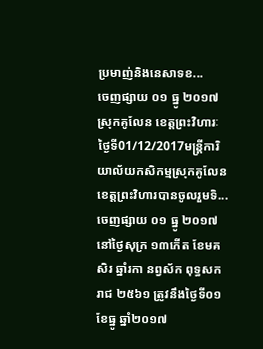ប្រមាញ់និងនេសាទខ...
ចេញផ្សាយ ០១ ធ្នូ ២០១៧
ស្រុកគូលែន ខេត្តព្រះវិហារៈថ្ងៃទី01/12/2017មន្ត្រីការិយាល័យកសិកម្មស្រុកគូលែនខេត្តព្រះវិហារបានចូលរួមទិ...
ចេញផ្សាយ ០១ ធ្នូ ២០១៧
នៅថ្ងៃសុក្រ ១៣កើត ខែមគសិរ ឆ្នាំរកា នព្វស័ក ពុទ្ធសករាជ ២៥៦១ ត្រូវនឹងថ្ងៃទី០១ ខែធ្នូ ឆ្នាំ២០១៧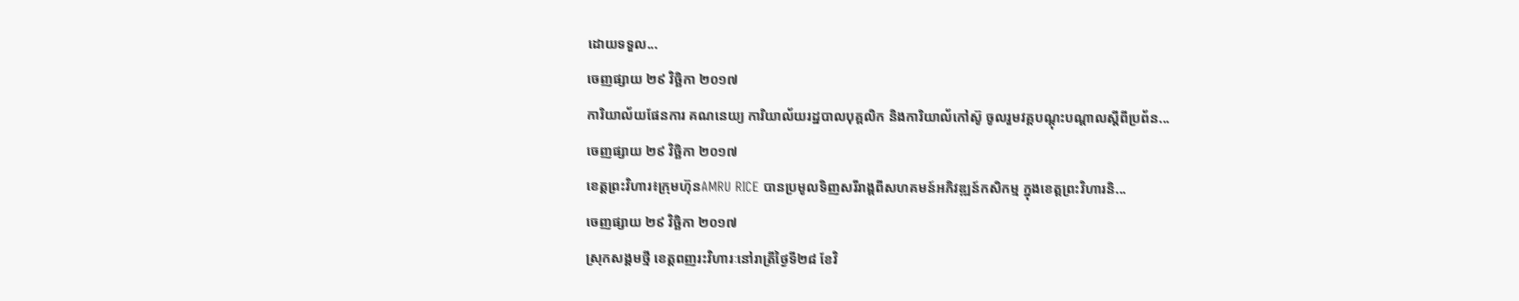ដោយទទួល...
ចេញផ្សាយ ២៩ វិច្ឆិកា ២០១៧
ការិយាល័យផែនការ គណនេយ្យ ការិយាល័យរដ្ឋបាលបុគ្គលិក និងការិយាល័កៅស៊ូ ចូលរួមវគ្គបណ្តុះបណ្តាលស្តីពីប្រព័ន...
ចេញផ្សាយ ២៩ វិច្ឆិកា ២០១៧
ខេត្តព្រះវិហារ៖ក្រុមហ៊ុនAMRU RICE បានប្រមូលទិញសរីរាង្គពីសហគមន៍អភិវឌ្ឍន៍កសិកម្ម ក្នុងខេត្តព្រះវិហារនិ...
ចេញផ្សាយ ២៩ វិច្ឆិកា ២០១៧
ស្រុកសង្គមថ្មី ខេត្តពញរះវិហារៈនៅរាត្រីថ្ងៃទី២៨ ខែវិ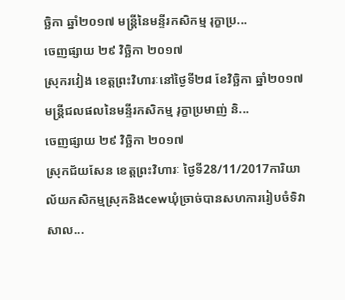ច្ឆិកា ឆ្នាំ២០១៧ មន្រ្តីនៃមន្ទីរកសិកម្ម រុក្ខាប្រ...
ចេញផ្សាយ ២៩ វិច្ឆិកា ២០១៧
ស្រុករវៀង ខេត្តព្រះវិហារៈនៅថ្ងៃទី២៨ ខែវិច្ឆិកា ឆ្នាំ២០១៧ មន្រ្តីជលផលនៃមន្ទីរកសិកម្ម រុក្ខាប្រមាញ់ និ...
ចេញផ្សាយ ២៩ វិច្ឆិកា ២០១៧
ស្រុកជ័យសែន ខេត្តព្រះវិហារៈ ថ្ងៃទី28/11/2017ការិយាល័យកសិកម្មស្រុកនិងcewឃុំច្រាច់បានសហការរៀបចំទិវាសាល...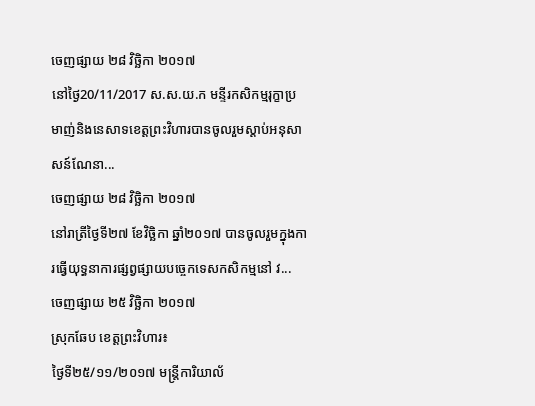ចេញផ្សាយ ២៨ វិច្ឆិកា ២០១៧
នៅថ្ងៃ20/11/2017 ស.ស.យ.ក មន្ទីរកសិកម្មរុក្ខាប្រមាញ់និងនេសាទខេត្តព្រះវិហារបានចូលរួមស្ដាប់អនុសាសន៍ណែនា...
ចេញផ្សាយ ២៨ វិច្ឆិកា ២០១៧
នៅរាត្រីថ្ងៃទី២៧ ខែវិច្ឆិកា ឆ្នាំ២០១៧ បានចូលរួមក្នុងការធ្វើយុទ្ធនាការផ្សព្វផ្សាយបច្ចេកទេសកសិកម្មនៅ វ...
ចេញផ្សាយ ២៥ វិច្ឆិកា ២០១៧
ស្រុកឆែប ខេត្តព្រះវិហារ៖
ថ្ងៃទី២៥/១១/២០១៧ មន្រ្តីការិយាល័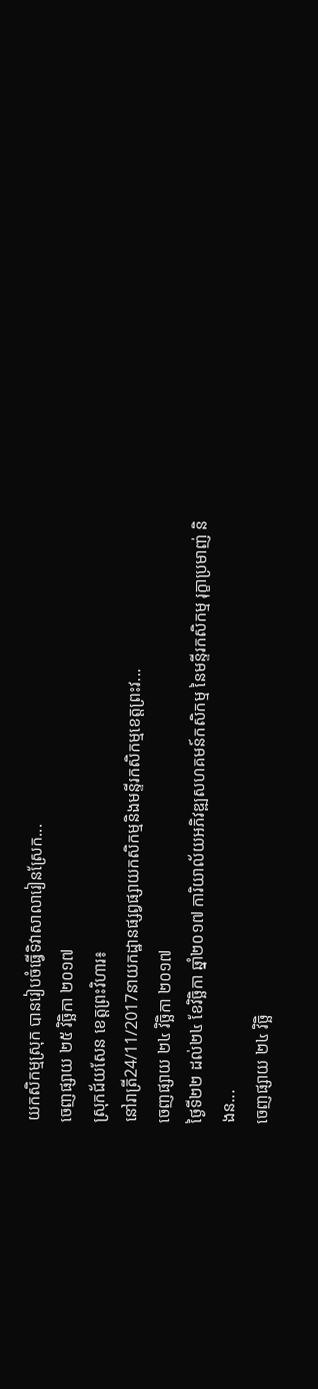យកសិកម្មស្រុក បានរៀបចំធ្វើទិវាសាលារៀនស្រែក...
ចេញផ្សាយ ២៥ វិច្ឆិកា ២០១៧
ស្រុកជ័យសែន ខេត្តព្រះវិហារ៖
នៅរាត្រី24/11/2017នាយកដ្ឋានផ្សព្វផ្សាយកសិកម្មនិងមន្ទីរកសិកម្មខេត្តព្រះវ...
ចេញផ្សាយ ២៤ វិច្ឆិកា ២០១៧
ថ្ងៃទី២២ ដល់២៤ ខែវិច្ឆិកា ឆ្នាំ២០១៧ ការិយាល័យអភិវឌ្ឍសហគមន៍កសិកម្ម នៃមន្ទីរកសិកម្ម រុក្ខាប្រមាញ់ និងន...
ចេញផ្សាយ ២៤ វិច្ឆិ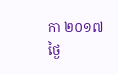កា ២០១៧
ថ្ងៃ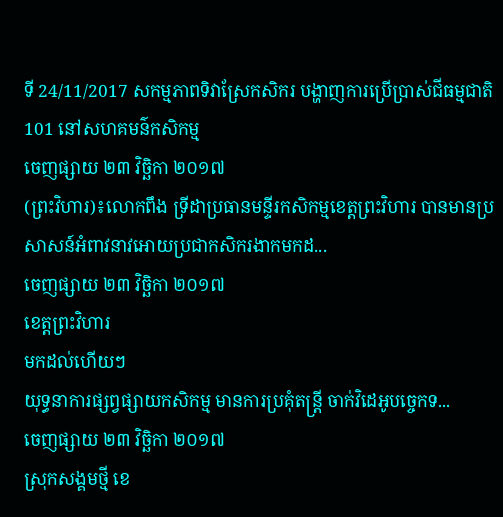ទី 24/11/2017 សកម្មភាពទិវាស្រែកសិករ បង្ហាញការប្រើប្រាស់ជីធម្មជាតិ 101 នៅសហគមន៌កសិកម្ម
ចេញផ្សាយ ២៣ វិច្ឆិកា ២០១៧
(ព្រះវិហារ)៖លោកពឹង ទ្រីដាប្រធានមន្ទីរកសិកម្មខេត្តព្រះវិហារ បានមានប្រសាសន៍អំពាវនាវអោយប្រជាកសិករងាកមកដ...
ចេញផ្សាយ ២៣ វិច្ឆិកា ២០១៧
ខេត្តព្រះវិហារ
មកដល់ហើយៗ
យុទ្ធនាការផ្សព្វផ្សាយកសិកម្ម មានការប្រគុំតន្រ្តី ចាក់វិដេអូបច្ចេកទ...
ចេញផ្សាយ ២៣ វិច្ឆិកា ២០១៧
ស្រុកសង្គមថ្មី ខេ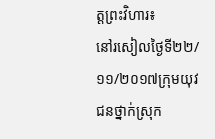ត្តព្រះវិហារ៖
នៅរសៀលថ្ងៃទី២២/១១/២០១៧ក្រុមយុវជនថ្នាក់ស្រុក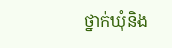ថ្នាក់ឃុំនិង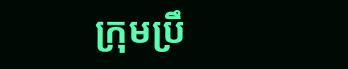ក្រុមប្រឹ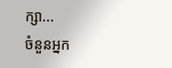ក្សា...
ចំនួនអ្នក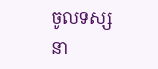ចូលទស្សនា